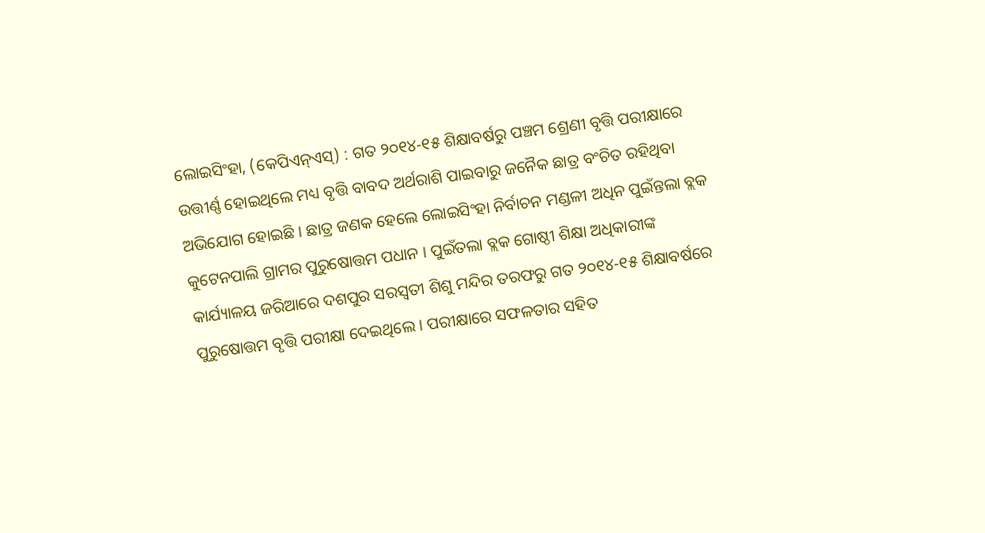ଲୋଇସିଂହା, (କେପିଏନ୍ଏସ୍) : ଗତ ୨୦୧୪-୧୫ ଶିକ୍ଷାବର୍ଷରୁ ପଞ୍ଚମ ଶ୍ରେଣୀ ବୃତ୍ତି ପରୀକ୍ଷାରେ ଉତ୍ତୀର୍ଣ୍ଣ ହୋଇଥିଲେ ମଧ୍ୟ ବୃତ୍ତି ବାବଦ ଅର୍ଥରାଶି ପାଇବାରୁ ଜନୈକ ଛାତ୍ର ବଂଚିତ ରହିଥିବା ଅଭିଯୋଗ ହୋଇଛି । ଛାତ୍ର ଜଣକ ହେଲେ ଲୋଇସିଂହା ନିର୍ବାଚନ ମଣ୍ଡଳୀ ଅଧିନ ପୁଇଁନ୍ତଲା ବ୍ଲକ କୁଟେନପାଲି ଗ୍ରାମର ପୁରୁଷୋତ୍ତମ ପଧାନ । ପୁଇଁତଲା ବ୍ଲକ ଗୋଷ୍ଠୀ ଶିକ୍ଷା ଅଧିକାରୀଙ୍କ କାର୍ଯ୍ୟାଳୟ ଜରିଆରେ ଦଶପୁର ସରସ୍ୱତୀ ଶିଶୁ ମନ୍ଦିର ତରଫରୁ ଗତ ୨୦୧୪-୧୫ ଶିକ୍ଷାବର୍ଷରେ ପୁରୁଷୋତ୍ତମ ବୃତ୍ତି ପରୀକ୍ଷା ଦେଇଥିଲେ । ପରୀକ୍ଷାରେ ସଫଳତାର ସହିତ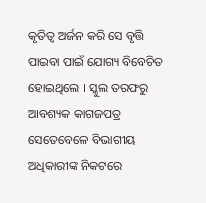କୃତିତ୍ୱ ଅର୍ଜନ କରି ସେ ବୃତ୍ତି ପାଇବା ପାଇଁ ଯୋଗ୍ୟ ବିବେଚିତ ହୋଇଥିଲେ । ସ୍କୁଲ ତରଫରୁ ଆବଶ୍ୟକ କାଗଜପତ୍ର ସେତେବେଳେ ବିଭାଗୀୟ ଅଧିକାରୀଙ୍କ ନିକଟରେ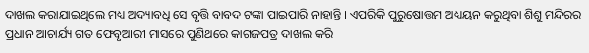ଦାଖଲ କରାଯାଇଥିଲେ ମଧ୍ୟ ଅଦ୍ୟାବଧି ସେ ବୃତ୍ତି ବାବଦ ଟଙ୍କା ପାଇପାରି ନାହାନ୍ତି । ଏପରିକି ପୁରୁଷୋତ୍ତମ ଅଧ୍ୟୟନ କରୁଥିବା ଶିଶୁ ମନ୍ଦିରର ପ୍ରଧାନ ଆଚାର୍ଯ୍ୟ ଗତ ଫେବୃଆରୀ ମାସରେ ପୁଣିଥରେ କାଗଜପତ୍ର ଦାଖଲ କରି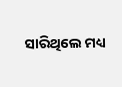ସାରିଥିଲେ ମଧ୍ୟ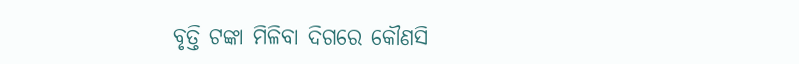ବୃତ୍ତି ଟଙ୍କା ମିଳିବା ଦିଗରେ କୌଣସି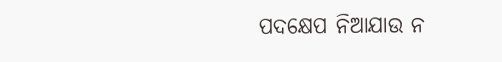ପଦକ୍ଷେପ ନିଆଯାଉ ନ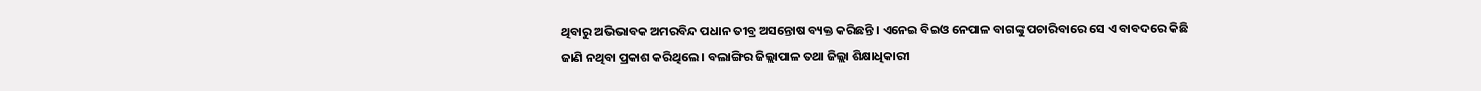ଥିବାରୁ ଅଭିଭାବକ ଅମରବିନ୍ଦ ପଧାନ ତୀବ୍ର ଅସନ୍ତୋଷ ବ୍ୟକ୍ତ କରିଛନ୍ତି । ଏନେଇ ବିଇଓ ନେପାଳ ବାଗଙ୍କୁ ପଚାରିବାରେ ସେ ଏ ବାବଦରେ କିଛି ଜାଣି ନଥିବା ପ୍ରକାଶ କରିଥିଲେ । ବଲାଙ୍ଗିର ଜିଲ୍ଲାପାଳ ତଥା ଜିଲ୍ଲା ଶିକ୍ଷାଧିକାରୀ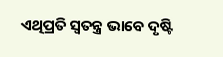ଏଥିପ୍ରତି ସ୍ୱତନ୍ତ୍ର ଭାବେ ଦୃଷ୍ଟି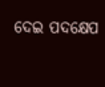ଦେଇ ପଦକ୍ଷେପ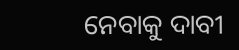ନେବାକୁ ଦାବୀ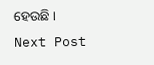ହେଉଛି ।
Next Post